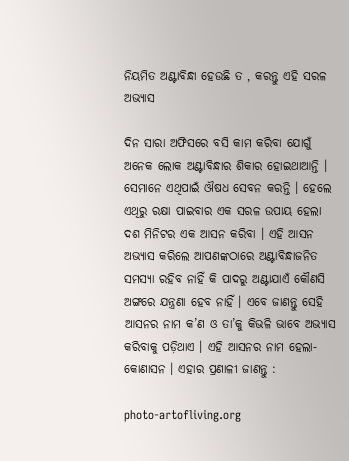ନିୟମିତ ଅଣ୍ଟାବିନ୍ଧା ହେଉଛି ତ , କରନ୍ତୁ ଏହି ସରଳ ଅଭ୍ୟାସ

ଦିନ ସାରା ଅଫିସରେ ବସି କାମ କରିବା ଯୋଗୁଁ ଅନେକ ଲୋକ ଅଣ୍ଟାବିନ୍ଧାର ଶିକାର ହୋଇଥାଆନ୍ତି । ସେମାନେ ଏଥିପାଇଁ ଔଷଧ ସେବନ କରନ୍ତି । ହେଲେ ଏଥିରୁ ରକ୍ଷା ପାଇବାର ଏକ ସରଳ ଉପାୟ ହେଲା ଦଶ ମିନିଟର ଏକ ଆସନ କରିବା । ଏହି ଆସନ ଅଭ୍ୟାସ କରିଲେ ଆପଣଙ୍କଠାରେ ଅଣ୍ଟାବିନ୍ଧାଜନିତ ସମସ୍ୟା ରହିବ ନାହିଁ କି ପାଦରୁ ଅଣ୍ଟାଯାଏଁ କୌଣସି ଅଙ୍ଗରେ ଯନ୍ତ୍ରଣା ହେବ ନାହିଁ । ଏବେ ଜାଣନ୍ତୁ ସେହି ଆସନର ନାମ କ’ଣ ଓ ତା’କୁ କିଭଳି ଭାବେ ଅଭ୍ୟାସ କରିବାକୁ ପଡ଼ିଥାଏ । ଏହି ଆସନର ନାମ ହେଲା-କୋଣାସନ । ଏହାର ପ୍ରଣାଳୀ ଜାଣନ୍ତୁ :

photo-artofliving.org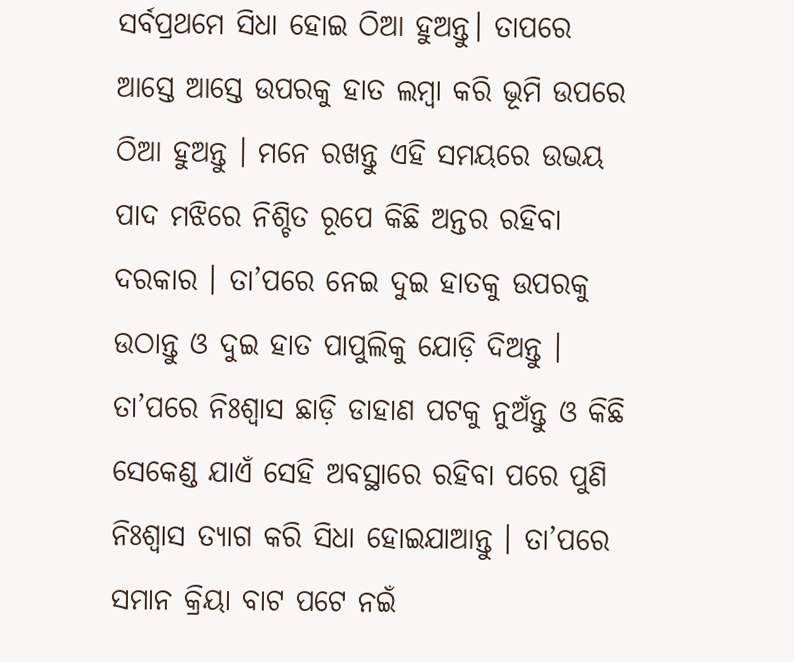ସର୍ବପ୍ରଥମେ ସିଧା ହୋଇ ଠିଆ ହୁଅନ୍ତୁ। ତାପରେ ଆସ୍ତେ ଆସ୍ତେ ଉପରକୁ ହାତ ଲମ୍ବା କରି ଭୂମି ଉପରେ ଠିଆ ହୁଅନ୍ତୁ । ମନେ ରଖନ୍ତୁ ଏହି ସମୟରେ ଉଭୟ ପାଦ ମଝିରେ ନିଶ୍ଚିତ ରୂପେ କିଛି ଅନ୍ତର ରହିବା ଦରକାର । ତା’ପରେ ନେଇ ଦୁଇ ହାତକୁ ଉପରକୁ ଉଠାନ୍ତୁ ଓ ଦୁଇ ହାତ ପାପୁଲିକୁ ଯୋଡ଼ି ଦିଅନ୍ତୁ । ତା’ପରେ ନିଃଶ୍ୱାସ ଛାଡ଼ି ଡାହାଣ ପଟକୁ ନୁଅଁନ୍ତୁ ଓ କିଛି ସେକେଣ୍ଡ ଯାଏଁ ସେହି ଅବସ୍ଥାରେ ରହିବା ପରେ ପୁଣି ନିଃଶ୍ୱାସ ତ୍ୟାଗ କରି ସିଧା ହୋଇଯାଆନ୍ତୁ । ତା’ପରେ ସମାନ କ୍ରିୟା ବାଟ ପଟେ ନଇଁ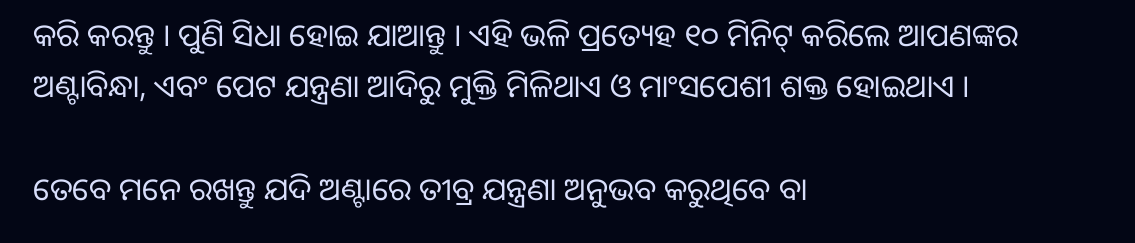କରି କରନ୍ତୁ । ପୁଣି ସିଧା ହୋଇ ଯାଆନ୍ତୁ । ଏହି ଭଳି ପ୍ରତ୍ୟେହ ୧୦ ମିନିଟ୍‌ କରିଲେ ଆପଣଙ୍କର ଅଣ୍ଟାବିନ୍ଧା, ଏବଂ ପେଟ ଯନ୍ତ୍ରଣା ଆଦିରୁ ମୁକ୍ତି ମିଳିଥାଏ ଓ ମାଂସପେଶୀ ଶକ୍ତ ହୋଇଥାଏ ।

ତେବେ ମନେ ରଖନ୍ତୁ ଯଦି ଅଣ୍ଟାରେ ତୀବ୍ର ଯନ୍ତ୍ରଣା ଅନୁଭବ କରୁଥିବେ ବା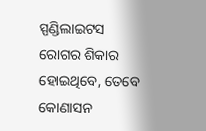ସ୍ପଣ୍ଡିଲାଇଟସ ରୋଗର ଶିକାର ହୋଇଥିବେ, ତେବେ କୋଣାସନ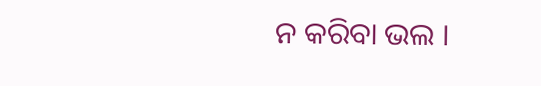ନ କରିବା ଭଲ ।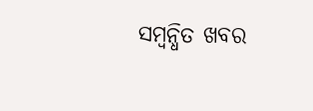ସମ୍ବନ୍ଧିତ ଖବର